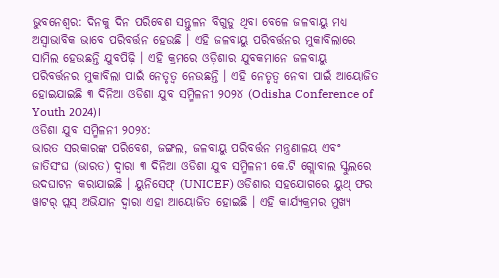ଭୁବନେଶ୍ବର: ଦିନକୁ ଦିନ ପରିବେଶ ସନ୍ତୁଳନ ବିଗୁଡୁ ଥିବା ବେଳେ ଜଳବାୟୁ ମଧ୍ୟ ଅସ୍ୱାଭାବିକ ଭାବେ ପରିବର୍ତ୍ତନ ହେଉଛି । ଏହି ଜଳବାୟୁ ପରିବର୍ତ୍ତନର ମୁକାବିଲାରେ ସାମିଲ ହେଉଛନ୍ତି ଯୁବପିଢ଼ି । ଏହି କ୍ରମରେ ଓଡ଼ିଶାର ଯୁବକମାନେ ଜଳବାୟୁ ପରିବର୍ତ୍ତନର ମୁକାବିଲା ପାଇଁ ନେତୃତ୍ୱ ନେଉଛନ୍ତି । ଏହି ନେତୃତ୍ୱ ନେବା ପାଇଁ ଆୟୋଜିତ ହୋଇଯାଇଛି ୩ ଦିନିଆ ଓଡିଶା ଯୁବ ସମ୍ମିଳନୀ ୨୦୨୪ (Odisha Conference of Youth 2024)।
ଓଡିଶା ଯୁବ ସମ୍ମିଳନୀ ୨୦୨୪:
ଭାରତ ସରକାରଙ୍କ ପରିବେଶ, ଜଙ୍ଗଲ, ଜଳବାୟୁ ପରିବର୍ତ୍ତନ ମନ୍ତ୍ରଣାଳୟ ଏବଂ ଜାତିସଂଘ (ଭାରତ) ଦ୍ବାରା ୩ ଦିନିଆ ଓଡିଶା ଯୁବ ସମ୍ମିଳନୀ କେ.ଟି ଗ୍ଲୋବାଲ ସ୍କୁଲରେ ଉଦଘାଟନ କରାଯାଇଛି । ୟୁନିସେଫ୍ (UNICEF) ଓଡିଶାର ସହଯୋଗରେ ୟୁଥ୍ ଫର ୱାଟର୍ ପ୍ଲସ୍ ଅଭିଯାନ ଦ୍ବାରା ଏହା ଆୟୋଜିତ ହୋଇଛି । ଏହି କାର୍ଯ୍ୟକ୍ରମର ମୁଖ୍ୟ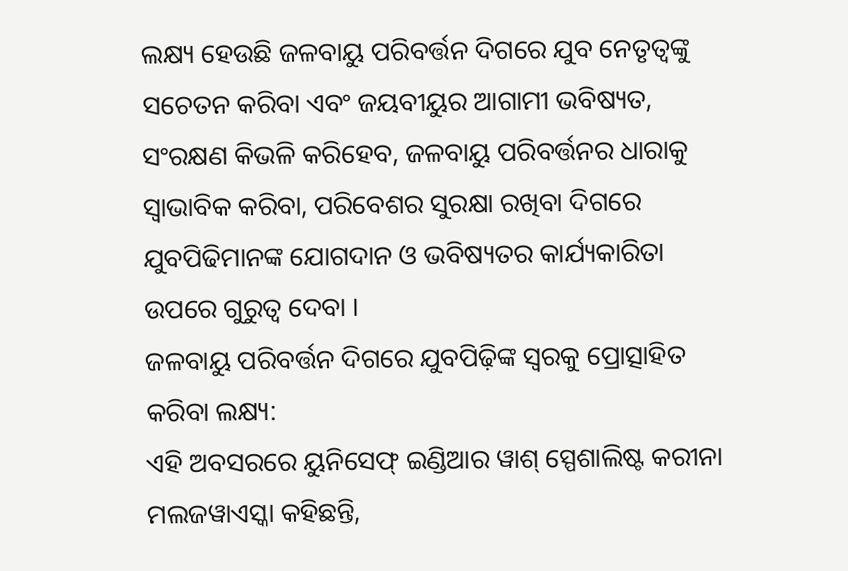ଲକ୍ଷ୍ୟ ହେଉଛି ଜଳବାୟୁ ପରିବର୍ତ୍ତନ ଦିଗରେ ଯୁବ ନେତୃତ୍ବଙ୍କୁ ସଚେତନ କରିବା ଏବଂ ଜୟବୀୟୁର ଆଗାମୀ ଭବିଷ୍ୟତ, ସଂରକ୍ଷଣ କିଭଳି କରିହେବ, ଜଳବାୟୁ ପରିବର୍ତ୍ତନର ଧାରାକୁ ସ୍ୱାଭାବିକ କରିବା, ପରିବେଶର ସୁରକ୍ଷା ରଖିବା ଦିଗରେ ଯୁବପିଢିମାନଙ୍କ ଯୋଗଦାନ ଓ ଭବିଷ୍ୟତର କାର୍ଯ୍ୟକାରିତା ଉପରେ ଗୁରୁତ୍ବ ଦେବା ।
ଜଳବାୟୁ ପରିବର୍ତ୍ତନ ଦିଗରେ ଯୁବପିଢ଼ିଙ୍କ ସ୍ବରକୁ ପ୍ରୋତ୍ସାହିତ କରିବା ଲକ୍ଷ୍ୟ:
ଏହି ଅବସରରେ ୟୁନିସେଫ୍ ଇଣ୍ଡିଆର ୱାଶ୍ ସ୍ପେଶାଲିଷ୍ଟ କରୀନା ମଲଜୱାଏସ୍କା କହିଛନ୍ତି,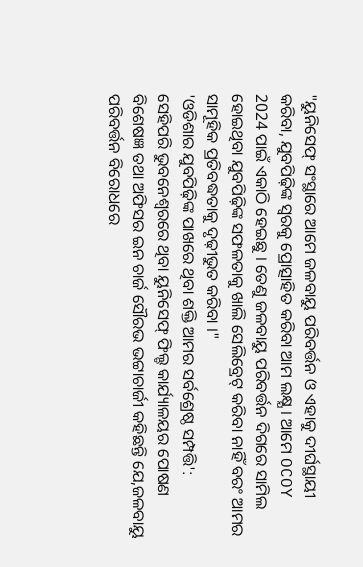"ୟୁନିସେଫ୍ ସଂସ୍ଥାରେ ଆମେ ଜଳବାୟୁ ପରିବର୍ତ୍ତନ ଓ ଏହାକୁ ଦୀର୍ଘସ୍ଥାୟୀ କରିବା, ଯୁବପିଢ଼ିଙ୍କ ସ୍ବରକୁ ପ୍ରୋତ୍ସାହିତ କରିବା ଆମ ଲକ୍ଷ୍ଯ । ଆମେ OCOY 2024 ପାଇଁ ଏକାଠି ହେଇଛୁ । ତେଣୁ ଜଳବାୟୁ ପରିବର୍ତ୍ତନ ଦିଗରେ ସାମିଲ ହୋଇଥିବା ଯୁବପିଢ଼ିଙ୍କ ସଫଳତାକୁ ଖାଲି ସେଲିବ୍ରେଟ୍ କରିବା ନାହିଁ ବରଂ ଆମର ସାମୂହିକ ପ୍ରତିବଦ୍ଧତାକୁ ଦୃଢ଼ୀଭୁତ କରିବା ।"
'ଓଡିଶାର ଯୁବପିଢ଼ିଙ୍କ ପାଖରେ ଥିବା ଶକ୍ତି ଆମର ସର୍ବଶ୍ରେଷ୍ଠ ସମ୍ପତ୍ତି':
ସେହିପରି ଭୁବନେଶ୍ବରରେ ଥିବା ୟୁନିସେଫ୍ ଫିଲ୍ଡ କାର୍ଯ୍ୟାଳୟର ପୋଷଣ ବିଶେଷଜ୍ଞ ତଥା ଅଫିସର ଇନ ଚାର୍ଜ ସୌରଭ ଭଟ୍ଟାଚାର୍ଜୀ କହିଛନ୍ତି ଯେ,ଜଳବାୟୁ ପରିବର୍ତ୍ତନ ବିରୋଧରେ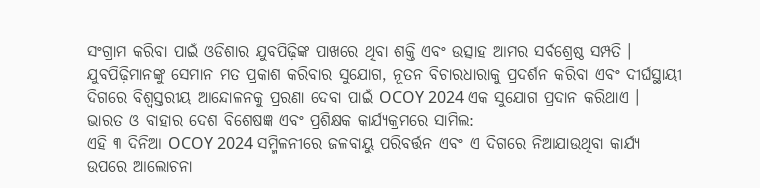ସଂଗ୍ରାମ କରିବା ପାଇଁ ଓଡିଶାର ଯୁବପିଢ଼ିଙ୍କ ପାଖରେ ଥିବା ଶକ୍ତି ଏବଂ ଉତ୍ସାହ ଆମର ସର୍ବଶ୍ରେଷ୍ଠ ସମ୍ପତି । ଯୁବପିଢ଼ିମାନଙ୍କୁ ସେମାନ ମତ ପ୍ରକାଶ କରିବାର ସୁଯୋଗ, ନୂତନ ବିଚାରଧାରାକୁ ପ୍ରଦର୍ଶନ କରିବା ଏବଂ ଦୀର୍ଘସ୍ଥାୟୀ ଦିଗରେ ବିଶ୍ବସ୍ତରୀୟ ଆନ୍ଦୋଳନକୁ ପ୍ରରଣା ଦେବା ପାଇଁ OCOY 2024 ଏକ ସୁଯୋଗ ପ୍ରଦାନ କରିଥାଏ ।
ଭାରତ ଓ ବାହାର ଦେଶ ବିଶେଷଜ୍ଞ ଏବଂ ପ୍ରଶିକ୍ଷକ କାର୍ଯ୍ୟକ୍ରମରେ ସାମିଲ:
ଏହି ୩ ଦିନିଆ OCOY 2024 ସମ୍ମିଳନୀରେ ଜଳବାୟୁ ପରିବର୍ତ୍ତନ ଏବଂ ଏ ଦିଗରେ ନିଆଯାଉଥିବା କାର୍ଯ୍ୟ ଉପରେ ଆଲୋଚନା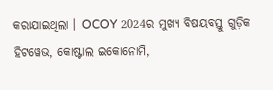କରାଯାଇଥିଲା । OCOY 2024ର ମୁଖ୍ୟ ବିଷୟବସ୍ତୁ ଗୁଡ଼ିକ ହିଟୱେଭ, କୋଷ୍ଟାଲ ଇକୋନୋମି,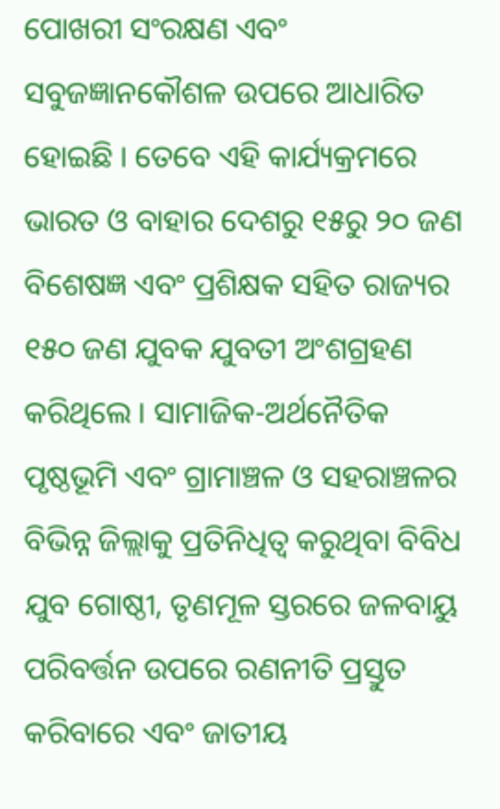ପୋଖରୀ ସଂରକ୍ଷଣ ଏବଂ ସବୁଜଜ୍ଞାନକୌଶଳ ଉପରେ ଆଧାରିତ ହୋଇଛି । ତେବେ ଏହି କାର୍ଯ୍ୟକ୍ରମରେ ଭାରତ ଓ ବାହାର ଦେଶରୁ ୧୫ରୁ ୨୦ ଜଣ ବିଶେଷଜ୍ଞ ଏବଂ ପ୍ରଶିକ୍ଷକ ସହିତ ରାଜ୍ୟର ୧୫୦ ଜଣ ଯୁବକ ଯୁବତୀ ଅଂଶଗ୍ରହଣ କରିଥିଲେ । ସାମାଜିକ-ଅର୍ଥନୈତିକ ପୃଷ୍ଠଭୂମି ଏବଂ ଗ୍ରାମାଞ୍ଚଳ ଓ ସହରାଞ୍ଚଳର ବିଭିନ୍ନ ଜିଲ୍ଲାକୁ ପ୍ରତିନିଧିତ୍ବ କରୁଥିବା ବିବିଧ ଯୁବ ଗୋଷ୍ଠୀ, ତୃଣମୂଳ ସ୍ତରରେ ଜଳବାୟୁ ପରିବର୍ତ୍ତନ ଉପରେ ରଣନୀତି ପ୍ରସ୍ତୁତ କରିବାରେ ଏବଂ ଜାତୀୟ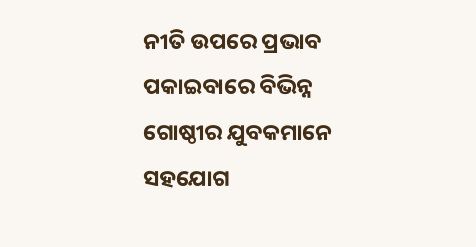ନୀତି ଉପରେ ପ୍ରଭାବ ପକାଇବାରେ ବିଭିନ୍ନ ଗୋଷ୍ଠୀର ଯୁବକମାନେ ସହଯୋଗ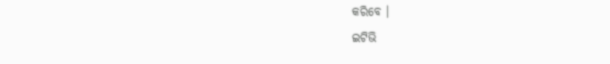କରିବେ ।
ଇଟିଭି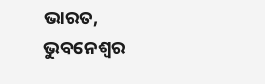ଭାରତ, ଭୁବନେଶ୍ବର